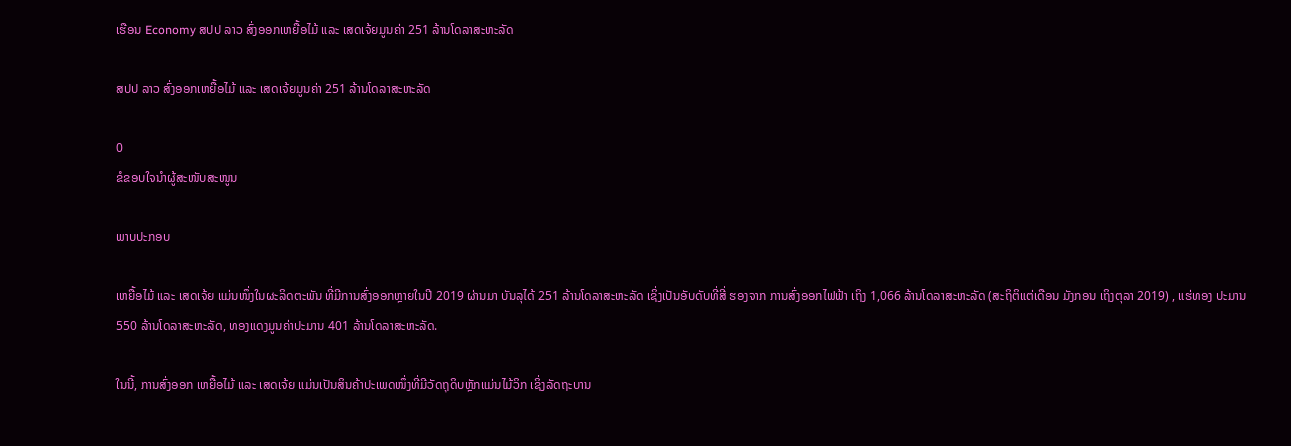ເຮືອນ Economy ສປປ ລາວ ສົ່ງອອກເຫຍື້ອໄມ້ ແລະ ເສດເຈ້ຍມູນຄ່າ 251 ລ້ານໂດລາສະຫະລັດ

ສປປ ລາວ ສົ່ງອອກເຫຍື້ອໄມ້ ແລະ ເສດເຈ້ຍມູນຄ່າ 251 ລ້ານໂດລາສະຫະລັດ

0
ຂໍຂອບໃຈນຳຜູ້ສະໜັບສະໜູນ

ພາບປະກອບ

ເຫຍື້ອໄມ້ ແລະ ເສດເຈ້ຍ ແມ່ນໜຶ່ງໃນຜະລິດຕະພັນ ທີ່ມີການສົ່ງອອກຫຼາຍໃນປີ 2019 ຜ່ານມາ ບັນລຸໄດ້ 251 ລ້ານໂດລາສະຫະລັດ ເຊິ່ງເປັນອັບດັບທີ່ສີ່ ຮອງຈາກ ການສົ່ງອອກໄຟຟ້າ ເຖິງ 1,066 ລ້ານໂດລາສະຫະລັດ (ສະຖິຕິແຕ່ເດືອນ ມັງກອນ ເຖິງຕຸລາ 2019) , ແຮ່ທອງ ປະມານ 550 ລ້ານໂດລາສະຫະລັດ, ທອງແດງມູນຄ່າປະມານ 401 ລ້ານໂດລາສະຫະລັດ.

ໃນນີ້, ການສົ່ງອອກ ເຫຍື້ອໄມ້ ແລະ ເສດເຈ້ຍ ແມ່ນເປັນສິນຄ້າປະເພດໜຶ່ງທີ່ມີວັດຖຸດິບຫຼັກແມ່ນໄມ້ວິກ ເຊິ່ງລັດຖະບານ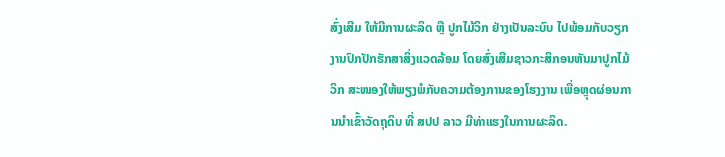ສົ່ງເສີມ ໃຫ້ມີການຜະລິດ ຫຼື ປູກໄມ້ວິກ ຢ່າງເປັນລະບົບ ໄປພ້ອມກັບວຽກງານປົກປັກຮັກສາສິ່ງແວດລ້ອມ ໂດຍສົ່ງເສີມຊາວກະສິກອນຫັນມາປູກໄມ້ວິກ ສະໜອງໃຫ້ພຽງພໍກັບຄວາມຕ້ອງການຂອງໂຮງງານ ເພື່ອຫຼຸດຜ່ອນການນໍາເຂົ້າວັດຖຸດິບ ທີ່ ສປປ ລາວ ມີທ່າແຮງໃນການຜະລິດ.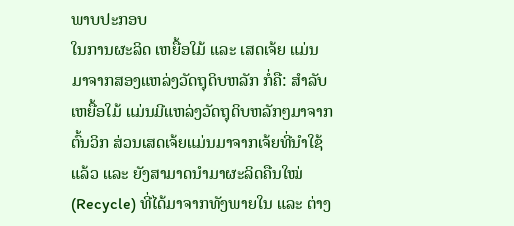ພາບປະກອບ
ໃນການຜະລິດ ເຫຍື້ອໃມ້ ແລະ ເສດເຈ້ຍ ແມ່ນມາຈາກສອງແຫລ່ງວັດຖຸດິບຫລັກ ກໍ່ຄື: ສໍາລັບເຫຍື້ອໃມ້ ແມ່ນມີແຫລ່ງວັດຖຸດິບຫລັກໆມາຈາກຕົ້ນວິກ ສ່ວນເສດເຈ້ຍແມ່ນມາຈາກເຈ້ຍທີ່ນໍາໃຊ້ແລ້ວ ແລະ ຍັງສາມາດນໍາມາຜະລິດຄືນໃໝ່ (Recycle) ທີ່ໄດ້ມາຈາກທັງພາຍໃນ ແລະ ຕ່າງ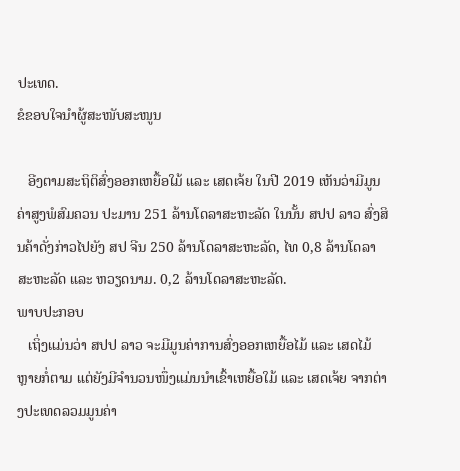ປະເທດ.
ຂໍຂອບໃຈນຳຜູ້ສະໜັບສະໜູນ

   ອີງຕາມສະຖິຕິສົ່ງອອກເຫຍື້ອໃມ້ ແລະ ເສດເຈ້ຍ ໃນປີ 2019 ເຫັນວ່າມີມູນຄ່າສູງພໍສົມຄວນ ປະມານ 251 ລ້ານໂດລາສະຫະລັດ ໃນນັ້ນ ສປປ ລາວ ສົ່ງສິນຄ້າດັ່ງກ່າວໄປຍັງ ສປ ຈີນ 250 ລ້ານໂດລາສະຫະລັດ, ໄທ 0,8 ລ້ານໂດລາສະຫະລັດ ແລະ ຫວຽດນາມ. 0,2 ລ້ານໂດລາສະຫະລັດ.
ພາບປະກອບ
   ເຖິ່ງແມ່ນວ່າ ສປປ ລາວ ຈະມີມູນຄ່າການສົ່ງອອກເຫຍື້ອໄມ້ ແລະ ເສດໄມ້ ຫຼາຍກໍ່ຕາມ ແຕ່ຍັງມີຈໍານວນໜຶ່ງແມ່ນນໍາເຂົ້າເຫຍື້ອໃມ້ ແລະ ເສດເຈ້ຍ ຈາກຕ່າງປະເທດລວມມູນຄ່າ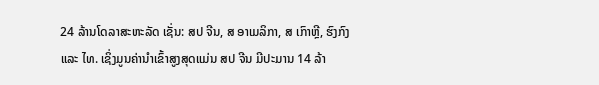24 ລ້ານໂດລາສະຫະລັດ ເຊັ່ນ: ສປ ຈີນ, ສ ອາເມລິກາ, ສ ເກົາຫຼີ, ຮົງກົງ ແລະ ໄທ. ເຊິ່ງມູນຄ່ານໍາເຂົ້າສູງສຸດແມ່ນ ສປ ຈີນ ມີປະມານ 14 ລ້າ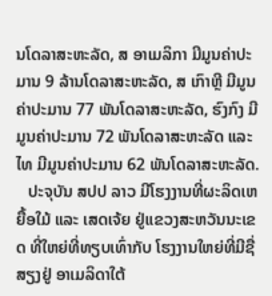ນໂດລາສະຫະລັດ, ສ ອາເມລິກາ ມີມູນຄ່າປະມານ 9 ລ້ານໂດລາສະຫະລັດ, ສ ເກົາຫຼີ ມີມູນຄ່າປະມານ 77 ພັນໂດລາສະຫະລັດ, ຮົງກົງ ມີມູນຄ່າປະມານ 72 ພັນໂດລາສະຫະລັດ ແລະ ໄທ ມີມູນຄ່າປະມານ 62 ພັນໂດລາສະຫະລັດ.
   ປະຈຸບັນ ສປປ ລາວ ມີໂຮງງານທີ່ຜະລິດເຫຍື້ອໃມ້ ແລະ ເສດເຈ້ຍ ຢູ່ແຂວງສະຫວັນນະເຂດ ທີ່ໃຫຍ່ທີ່ທຽບເທົ່າກັບ ໂຮງງານໃຫຍ່ທີ່ມີຊື່ສຽງຢູ່ ອາເມລິດາໃຕ້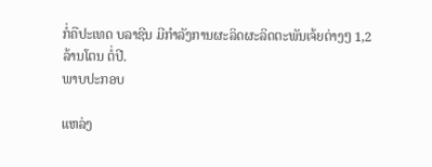ກໍ່ຄືປະເທດ ບລາຊີນ ມີກໍາລັງການຜະລິດຜະລິດຕະພັນເຈ້ຍຕ່າງໆ 1,2 ລ້ານໂຕນ ຕໍ່ປີ.
ພາບປະກອບ

ແຫລ່ງ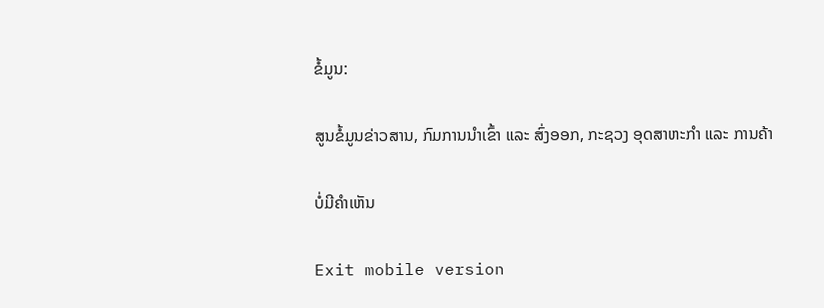ຂໍ້ມູນ:

ສູນຂໍ້ມູນຂ່າວສານ, ກົມການນໍາເຂົ້າ ແລະ ສົ່ງອອກ, ກະຊວງ ອຸດສາຫະກໍາ ແລະ ການຄ້າ

ບໍ່ມີຄໍາເຫັນ

Exit mobile version